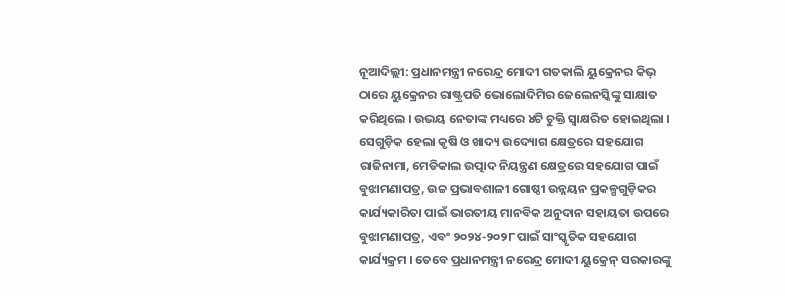ନୂଆଦିଲ୍ଲୀ: ପ୍ରଧାନମନ୍ତ୍ରୀ ନରେନ୍ଦ୍ର ମୋଦୀ ଗତକାଲି ୟୁକ୍ରେନର କିଭ୍ ଠାରେ ୟୁକ୍ରେନର ରାଷ୍ଟ୍ରପତି ଭୋଲୋଦିମିର ଜେଲେନସ୍କିଙ୍କୁ ସାକ୍ଷାତ କରିଥିଲେ । ଉଭୟ ନେତାଙ୍କ ମଧ୍ୟରେ ୪ଟି ଚୁକ୍ତି ସ୍ୱାକ୍ଷରିତ ହୋଇଥିଲା । ସେଗୁଡ଼ିକ ହେଲା କୃଷି ଓ ଖାଦ୍ୟ ଉଦ୍ୟୋଗ କ୍ଷେତ୍ରରେ ସହଯୋଗ ରାଜିନାମା, ମେଡିକାଲ ଉତ୍ପାଦ ନିୟନ୍ତ୍ରଣ କ୍ଷେତ୍ରରେ ସହଯୋଗ ପାଇଁ ବୁଝାମଣାପତ୍ର, ଉଚ୍ଚ ପ୍ରଭାବଶାଳୀ ଗୋଷ୍ଠୀ ଉନ୍ନୟନ ପ୍ରକଳ୍ପଗୁଡ଼ିକର କାର୍ଯ୍ୟକାରିତା ପାଇଁ ଭାରତୀୟ ମାନବିକ ଅନୁଦାନ ସହାୟତା ଉପରେ ବୁଝାମଣାପତ୍ର, ଏବଂ ୨୦୨୪-୨୦୨୮ ପାଇଁ ସାଂସ୍କୃତିକ ସହଯୋଗ କାର୍ଯ୍ୟକ୍ରମ । ତେବେ ପ୍ରଧାନମନ୍ତ୍ରୀ ନରେନ୍ଦ୍ର ମୋଦୀ ୟୁକ୍ରେନ୍ ସରକାରଙ୍କୁ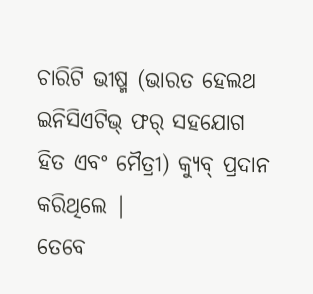ଚାରିଟି ଭୀଷ୍ମ (ଭାରତ ହେଲଥ ଇନିସିଏଟିଭ୍ ଫର୍ ସହଯୋଗ ହିତ ଏବଂ ମୈତ୍ରୀ) କ୍ୟୁବ୍ ପ୍ରଦାନ କରିଥିଲେ |
ତେବେ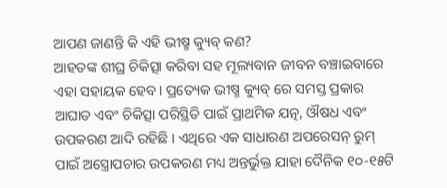ଆପଣ ଜାଣନ୍ତି କି ଏହି ଭୀଷ୍ମ କ୍ୟୁବ୍ କଣ?
ଆହତଙ୍କ ଶୀଘ୍ର ଚିକିତ୍ସା କରିବା ସହ ମୂଲ୍ୟବାନ ଜୀବନ ବଞ୍ଚାଇବାରେ ଏହା ସହାୟକ ହେବ। ପ୍ରତ୍ୟେକ ଭୀଷ୍ମ କ୍ୟୁବ୍ ରେ ସମସ୍ତ ପ୍ରକାର ଆଘାତ ଏବଂ ଚିକିତ୍ସା ପରିସ୍ଥିତି ପାଇଁ ପ୍ରାଥମିକ ଯତ୍ନ, ଔଷଧ ଏବଂ ଉପକରଣ ଆଦି ରହିଛି । ଏଥିରେ ଏକ ସାଧାରଣ ଅପରେସନ୍ ରୁମ୍ ପାଇଁ ଅସ୍ତ୍ରୋପଚାର ଉପକରଣ ମଧ୍ୟ ଅନ୍ତର୍ଭୁକ୍ତ ଯାହା ଦୈନିକ ୧୦-୧୫ଟି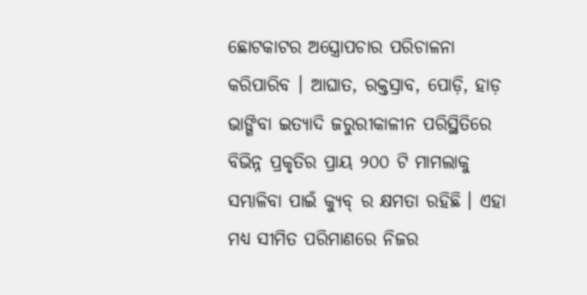ଛୋଟକାଟର ଅସ୍ତ୍ରୋପଚାର ପରିଚାଳନା କରିପାରିବ । ଆଘାତ, ରକ୍ତସ୍ରାବ, ପୋଡ଼ି, ହାଡ଼ ଭାଙ୍ଗିବା ଇତ୍ୟାଦି ଜରୁରୀକାଳୀନ ପରିସ୍ଥିତିରେ ବିଭିନ୍ନ ପ୍ରକୃତିର ପ୍ରାୟ ୨୦୦ ଟି ମାମଲାକୁ ସମ୍ଭାଳିବା ପାଇଁ କ୍ୟୁବ୍ ର କ୍ଷମତା ରହିଛି । ଏହା ମଧ୍ୟ ସୀମିତ ପରିମାଣରେ ନିଜର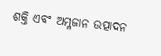ଶକ୍ତି ଏବଂ ଅମ୍ଳଜାନ ଉତ୍ପାଦନ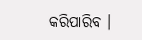କରିପାରିବ ।